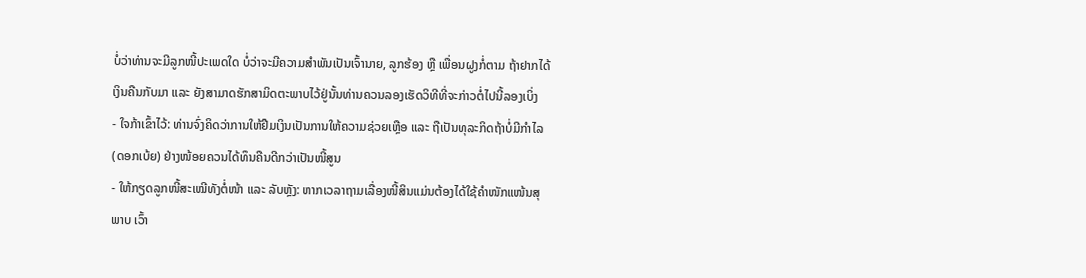ບໍ່ວ່າທ່ານຈະມີລູກໜີ້ປະເພດໃດ ບໍ່ວ່າຈະມີຄວາມສຳພັນເປັນເຈົ້ານາຍ, ລູກຮ້ອງ ຫຼື ເພື່ອນຝູງກໍ່ຕາມ ຖ້າຢາກໄດ້ເງິນຄືນກັບມາ ແລະ ຍັງສາມາດຮັກສາມິດຕະພາບໄວ້ຢູ່ນັ້ນທ່ານຄວນລອງເຮັດວິທີທີ່ຈະກ່າວຕໍ່ໄປນີ້ລອງເບິ່ງ
- ໃຈກ້າເຂົ້າໄວ້: ທ່ານຈົ່ງຄິດວ່າການໃຫ້ຢືມເງິນເປັນການໃຫ້ຄວາມຊ່ວຍເຫຼືອ ແລະ ຖືເປັນທຸລະກິດຖ້າບໍ່ມີກຳໄລ (ດອກເບ້ຍ) ຢ່າງໜ້ອຍຄວນໄດ້ທຶນຄືນດີກວ່າເປັນໜີ້ສູນ
- ໃຫ້ກຽດລູກໜີ້ສະເໝີທັງຕໍ່ໜ້າ ແລະ ລັບຫຼັງ: ຫາກເວລາຖາມເລື່ອງໜີ້ສິນແມ່ນຕ້ອງໄດ້ໃຊ້ຄຳໜັກແໜ້ນສຸພາບ ເວົ້າ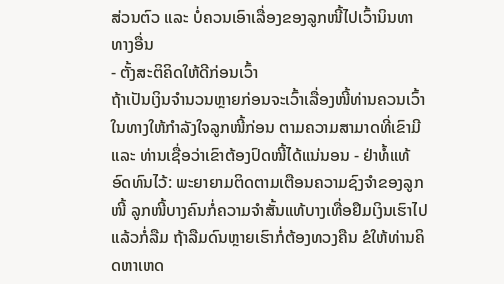ສ່ວນຕົວ ແລະ ບໍ່ຄວນເອົາເລື່ອງຂອງລູກໜີ້ໄປເວົ້ານິນທາທາງອື່ນ
- ຕັ້ງສະຕິຄິດໃຫ້ດີກ່ອນເວົ້າ
ຖ້າເປັນເງິນຈຳນວນຫຼາຍກ່ອນຈະເວົ້າເລື່ອງໜີ້ທ່ານຄວນເວົ້າໃນທາງໃຫ້ກຳລັງໃຈລູກໜີ້ກ່ອນ ຕາມຄວາມສາມາດທີ່ເຂົາມີ ແລະ ທ່ານເຊື່ອວ່າເຂົາຕ້ອງປົດໜີ້ໄດ້ແນ່ນອນ - ຢ່າທໍ້ແທ້ ອົດທົນໄວ້: ພະຍາຍາມຕິດຕາມເຕືອນຄວາມຊົງຈຳຂອງລູກໜີ້ ລູກໜີ້ບາງຄົນກໍ່ຄວາມຈຳສັ້ນແທ້ບາງເທື່ອຢຶມເງິນເຮົາໄປແລ້ວກໍ່ລືມ ຖ້າລືມດົນຫຼາຍເຮົາກໍ່ຕ້ອງທວງຄືນ ຂໍໃຫ້ທ່ານຄິດຫາເຫດ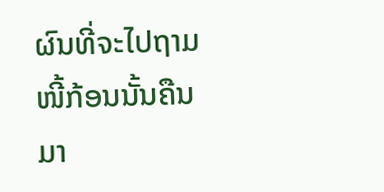ຜົນທີ່ຈະໄປຖາມໜີ້ກ້ອນນັ້ນຄືນມາ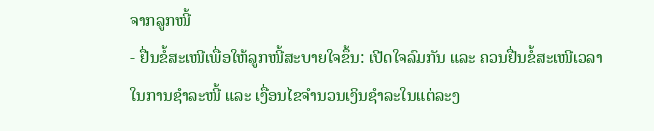ຈາກລູກໜີ້
- ຢື່ນຂໍ້ສະເໜີເພື່ອໃຫ້ລູກໜີ້ສະບາຍໃຈຂຶ້ນ: ເປີດໃຈລົມກັນ ແລະ ຄວນຢື່ນຂໍ້ສະເໜີເວລາໃນການຊຳລະໜີ້ ແລະ ເງື່ອນໄຂຈຳນວນເງິນຊຳລະໃນແຕ່ລະງ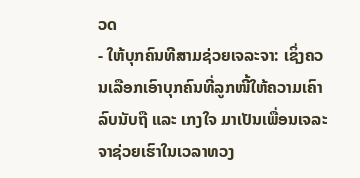ວດ
- ໃຫ້ບຸກຄົນທີສາມຊ່ວຍເຈລະຈາ: ເຊິ່ງຄວນເລືອກເອົາບຸກຄົນທີ່ລູກໜີ້ໃຫ້ຄວາມເຄົາລົບນັບຖື ແລະ ເກງໃຈ ມາເປັນເພື່ອນເຈລະຈາຊ່ວຍເຮົາໃນເວລາທວງ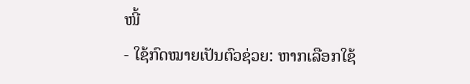ໜີ້
- ໃຊ້ກົດໝາຍເປັນຕົວຊ່ວຍ: ຫາກເລືອກໃຊ້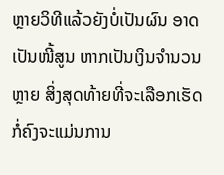ຫຼາຍວິທີແລ້ວຍັງບໍ່ເປັນຜົນ ອາດເປັນໜີ້ສູນ ຫາກເປັນເງິນຈຳນວນ ຫຼາຍ ສິ່ງສຸດທ້າຍທີ່ຈະເລືອກເຮັດກໍ່ຄົງຈະແມ່ນການ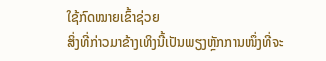ໃຊ້ກົດໝາຍເຂົ້າຊ່ວຍ
ສິ່ງທີ່ກ່າວມາຂ້າງເທິງນີ້ເປັນພຽງຫຼັກການໜຶ່ງທີ່ຈະ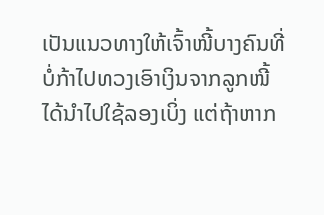ເປັນແນວທາງໃຫ້ເຈົ້າໜີ້ບາງຄົນທີ່ບໍ່ກ້າໄປທວງເອົາເງິນຈາກລູກໜີ້ໄດ້ນຳໄປໃຊ້ລອງເບິ່ງ ແຕ່ຖ້າຫາກ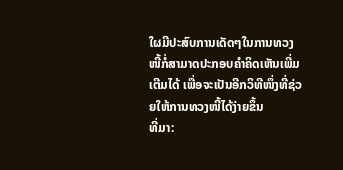ໃຜມີປະສົບການເດັດໆໃນການທວງໜີ້ກໍ່ສາມາດປະກອບຄຳຄິດເຫັນເພີ່ມເຕີມໄດ້ ເພື່ອຈະເປັນອີກວິທີໜຶ່ງທີ່ຊ່ວຍໃຫ້ການທວງໜີ້ໄດ້ງ່າຍຂຶ້ນ
ທີ່ມາ: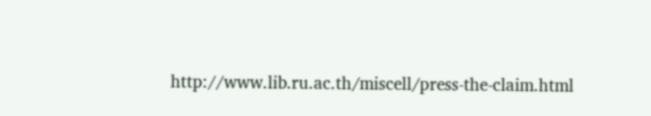http://www.lib.ru.ac.th/miscell/press-the-claim.html